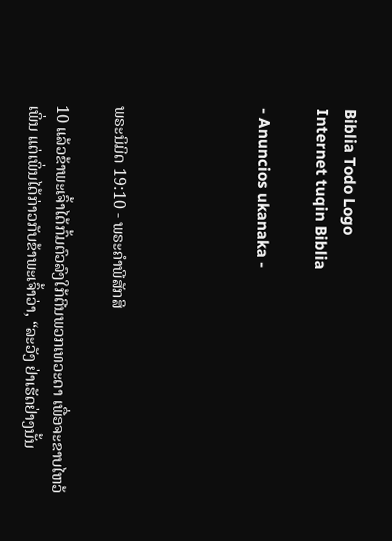Biblia Todo Logo
Internet tuqin Biblia

- Anuncios ukanaka -




ພຣະນິມິດ 19:10 - ພຣະຄຳພີສັກສິ

10 ແລ້ວຂ້າພະເຈົ້າໄດ້ກົ້ມຕົວລົງໃກ້ຕີນພວກເທວະດາ ເພື່ອຈະຂາບໄຫວ້ເພິ່ນ ແຕ່ເພິ່ນໄດ້ກ່າວກັບຂ້າພະເຈົ້າວ່າ, “ລະວັງ ຢ່າເຮັດຢ່າງນັ້ນ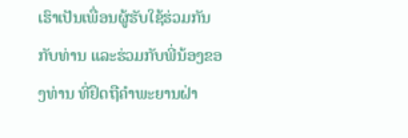ເຮົາເປັນເພື່ອນຜູ້ຮັບໃຊ້ຮ່ວມກັນກັບທ່ານ ແລະຮ່ວມກັບພີ່ນ້ອງຂອງທ່ານ ທີ່ຢຶດຖືຄຳພະຍານຝ່າ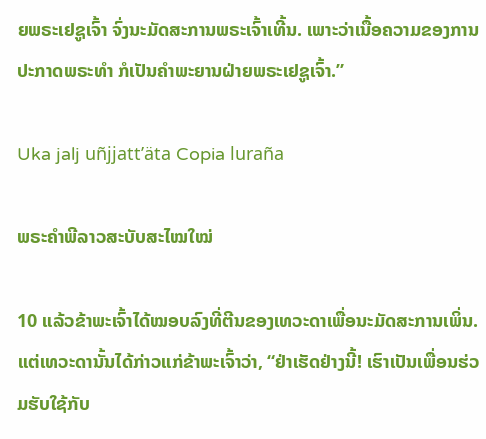ຍພຣະເຢຊູເຈົ້າ ຈົ່ງນະມັດສະການພຣະເຈົ້າເທີ້ນ. ເພາະວ່າເນື້ອຄວາມຂອງການປະກາດພຣະທຳ ກໍເປັນຄຳພະຍານຝ່າຍພຣະເຢຊູເຈົ້າ.”

Uka jalj uñjjattʼäta Copia luraña

ພຣະຄຳພີລາວສະບັບສະໄໝໃໝ່

10 ແລ້ວຂ້າພະເຈົ້າໄດ້ໝອບລົງທີ່ຕີນຂອງເທວະດາເພື່ອນະມັດສະການເພິ່ນ. ແຕ່ເທວະດານັ້ນໄດ້ກ່າວແກ່ຂ້າພະເຈົ້າວ່າ, “ຢ່າເຮັດຢ່າງນີ້! ເຮົາເປັນເພື່ອນຮ່ວມຮັບໃຊ້ກັບ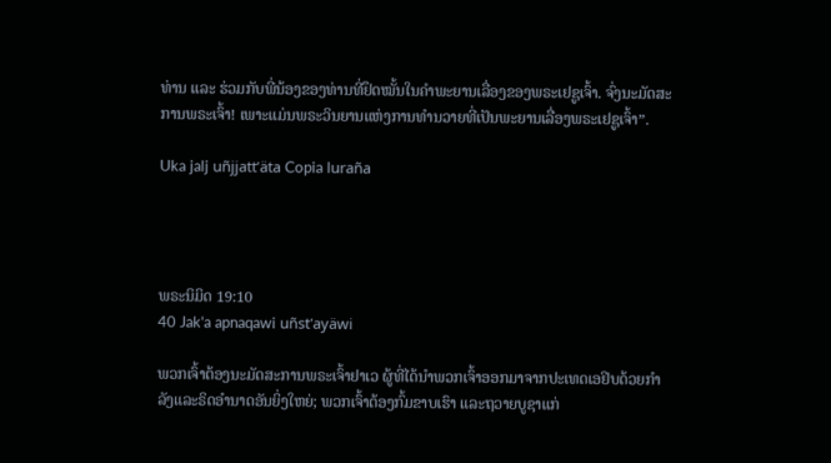ທ່ານ ແລະ ຮ່ວມກັບພີ່ນ້ອງຂອງທ່ານທີ່ຢຶດໝັ້ນໃນຄຳພະຍານເລື່ອງຂອງພຣະເຢຊູເຈົ້າ. ຈົ່ງນະມັດສະການພຣະເຈົ້າ! ເພາະແມ່ນພຣະວິນຍານແຫ່ງການທຳນວາຍທີ່ເປັນພະຍານເລື່ອງພຣະເຢຊູເຈົ້າ”.

Uka jalj uñjjattʼäta Copia luraña




ພຣະນິມິດ 19:10
40 Jak'a apnaqawi uñst'ayäwi

ພວກເຈົ້າຕ້ອງນະມັດສະການພຣະເຈົ້າຢາເວ ຜູ້ທີ່ໄດ້ນຳພວກເຈົ້າອອກມາຈາກປະເທດເອຢິບດ້ວຍກຳລັງແລະຣິດອຳນາດອັນຍິ່ງໃຫຍ່; ພວກເຈົ້າຕ້ອງກົ້ມຂາບເຮົາ ແລະຖວາຍບູຊາແກ່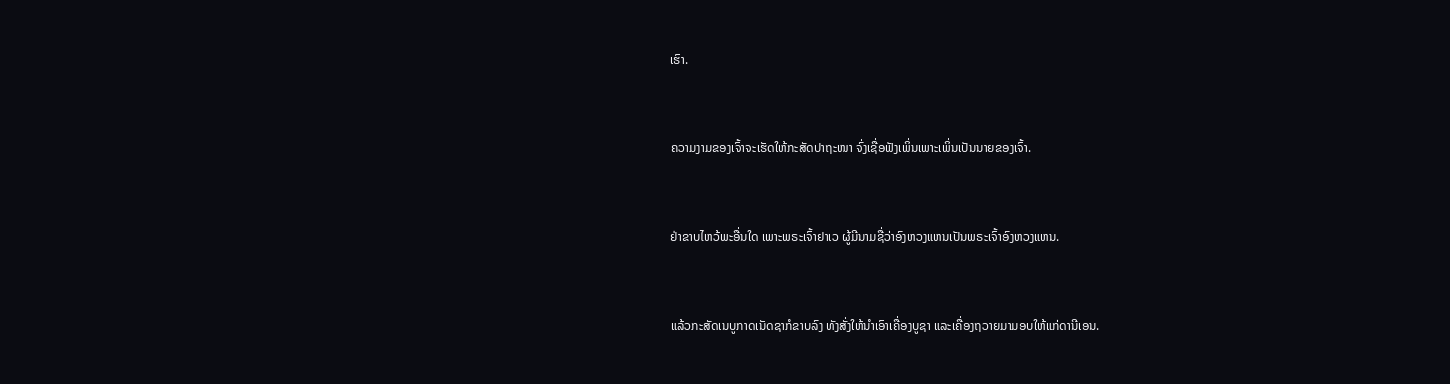ເຮົາ.


ຄວາມງາມຂອງເຈົ້າຈະເຮັດໃຫ້ກະສັດປາຖະໜາ ຈົ່ງເຊື່ອຟັງເພິ່ນເພາະເພິ່ນເປັນນາຍຂອງເຈົ້າ.


ຢ່າຂາບໄຫວ້ພະອື່ນໃດ ເພາະພຣະເຈົ້າຢາເວ ຜູ້ມີນາມຊື່ວ່າອົງຫວງແຫນເປັນພຣະເຈົ້າອົງຫວງແຫນ.


ແລ້ວກະສັດເນບູກາດເນັດຊາກໍຂາບລົງ ທັງສັ່ງໃຫ້ນຳເອົາເຄື່ອງບູຊາ ແລະເຄື່ອງຖວາຍມາມອບໃຫ້ແກ່ດານີເອນ.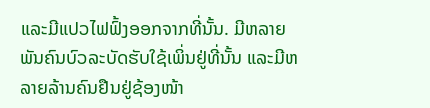ແລະມີແປວໄຟຟົ້ງອອກຈາກທີ່ນັ້ນ. ມີຫລາຍພັນຄົນບົວລະບັດຮັບໃຊ້ເພິ່ນຢູ່ທີ່ນັ້ນ ແລະມີຫລາຍລ້ານຄົນຢືນຢູ່ຊ້ອງໜ້າ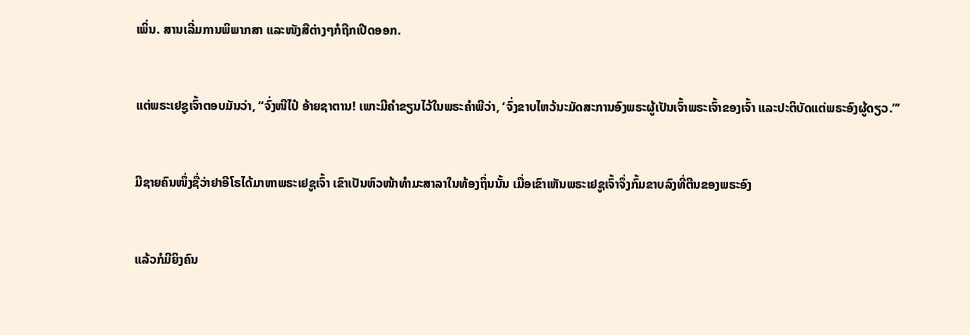ເພິ່ນ. ສານເລີ່ມການພິພາກສາ ແລະໜັງສືຕ່າງໆກໍຖືກເປີດອອກ.


ແຕ່ພຣະເຢຊູເຈົ້າຕອບມັນວ່າ, “ຈົ່ງໜີໄປ໋ ອ້າຍຊາຕານ! ເພາະມີຄຳຂຽນໄວ້ໃນພຣະຄຳພີວ່າ, ‘ຈົ່ງຂາບໄຫວ້ນະມັດສະການອົງພຣະຜູ້ເປັນເຈົ້າພຣະເຈົ້າຂອງເຈົ້າ ແລະປະຕິບັດແຕ່ພຣະອົງຜູ້ດຽວ.”’


ມີຊາຍຄົນໜຶ່ງຊື່ວ່າຢາອີໂຣໄດ້ມາຫາພຣະເຢຊູເຈົ້າ ເຂົາເປັນຫົວໜ້າທຳມະສາລາໃນທ້ອງຖິ່ນນັ້ນ ເມື່ອເຂົາເຫັນພຣະເຢຊູເຈົ້າຈຶ່ງກົ້ມຂາບລົງທີ່ຕີນຂອງພຣະອົງ


ແລ້ວກໍມີຍິງຄົນ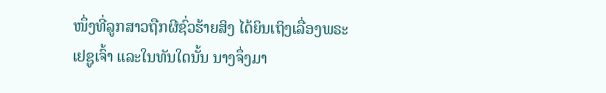ໜຶ່ງທີ່ລູກສາວຖືກຜີຊົ່ວຮ້າຍສິງ ໄດ້ຍິນເຖິງເລື່ອງພຣະເຢຊູເຈົ້າ ແລະໃນທັນໃດນັ້ນ ນາງຈຶ່ງມາ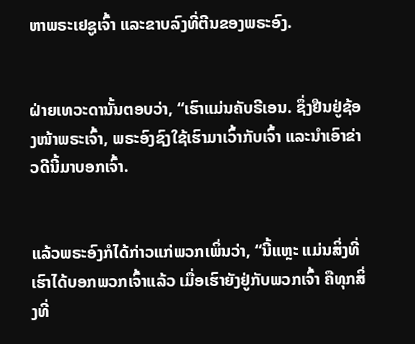ຫາພຣະເຢຊູເຈົ້າ ແລະຂາບລົງທີ່ຕີນຂອງພຣະອົງ.


ຝ່າຍເທວະດານັ້ນຕອບວ່າ, “ເຮົາແມ່ນຄັບຣີເອນ. ຊຶ່ງຢືນຢູ່ຊ້ອງໜ້າພຣະເຈົ້າ, ພຣະອົງຊົງໃຊ້ເຮົາມາເວົ້າກັບເຈົ້າ ແລະນຳເອົາຂ່າວດີນີ້ມາບອກເຈົ້າ.


ແລ້ວພຣະອົງກໍໄດ້ກ່າວແກ່ພວກເພິ່ນວ່າ, “ນີ້ແຫຼະ ແມ່ນສິ່ງທີ່ເຮົາໄດ້ບອກພວກເຈົ້າແລ້ວ ເມື່ອເຮົາຍັງຢູ່ກັບພວກເຈົ້າ ຄືທຸກສິ່ງທີ່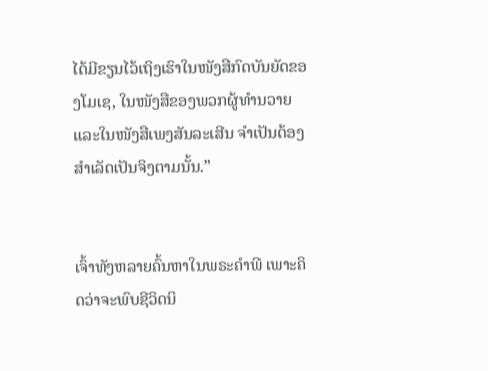ໄດ້ມີຂຽນໄວ້ເຖິງເຮົາໃນໜັງສືກົດບັນຍັດຂອງໂມເຊ, ໃນໜັງສືຂອງພວກຜູ້ທຳນວາຍ ແລະໃນໜັງສືເພງສັນລະເສີນ ຈຳເປັນຕ້ອງສຳເລັດເປັນຈິງຕາມນັ້ນ.”


ເຈົ້າທັງຫລາຍຄົ້ນຫາໃນພຣະຄຳພີ ເພາະຄິດວ່າຈະພົບຊີວິດນິ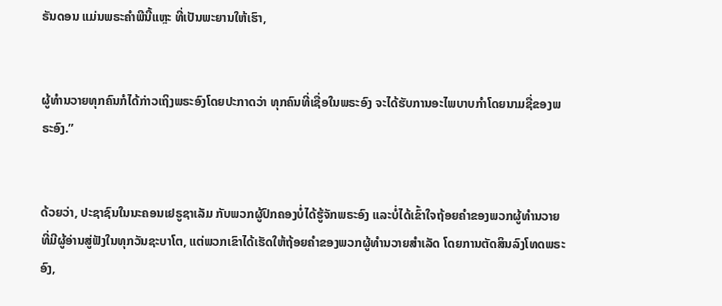ຣັນດອນ ແມ່ນພຣະຄຳພີນີ້ແຫຼະ ທີ່ເປັນພະຍານໃຫ້ເຮົາ,


ຜູ້ທຳນວາຍທຸກຄົນກໍໄດ້ກ່າວເຖິງພຣະອົງໂດຍປະກາດວ່າ ທຸກຄົນທີ່ເຊື່ອໃນພຣະອົງ ຈະໄດ້ຮັບການອະໄພບາບກຳໂດຍນາມຊື່ຂອງພຣະອົງ.”


ດ້ວຍວ່າ, ປະຊາຊົນໃນນະຄອນເຢຣູຊາເລັມ ກັບພວກຜູ້ປົກຄອງບໍ່ໄດ້ຮູ້ຈັກພຣະອົງ ແລະບໍ່ໄດ້ເຂົ້າໃຈຖ້ອຍຄຳຂອງພວກຜູ້ທຳນວາຍ ທີ່ມີຜູ້ອ່ານສູ່ຟັງໃນທຸກວັນຊະບາໂຕ, ແຕ່ພວກເຂົາໄດ້ເຮັດໃຫ້ຖ້ອຍຄຳຂອງພວກຜູ້ທຳນວາຍສຳເລັດ ໂດຍການຕັດສິນລົງໂທດພຣະອົງ,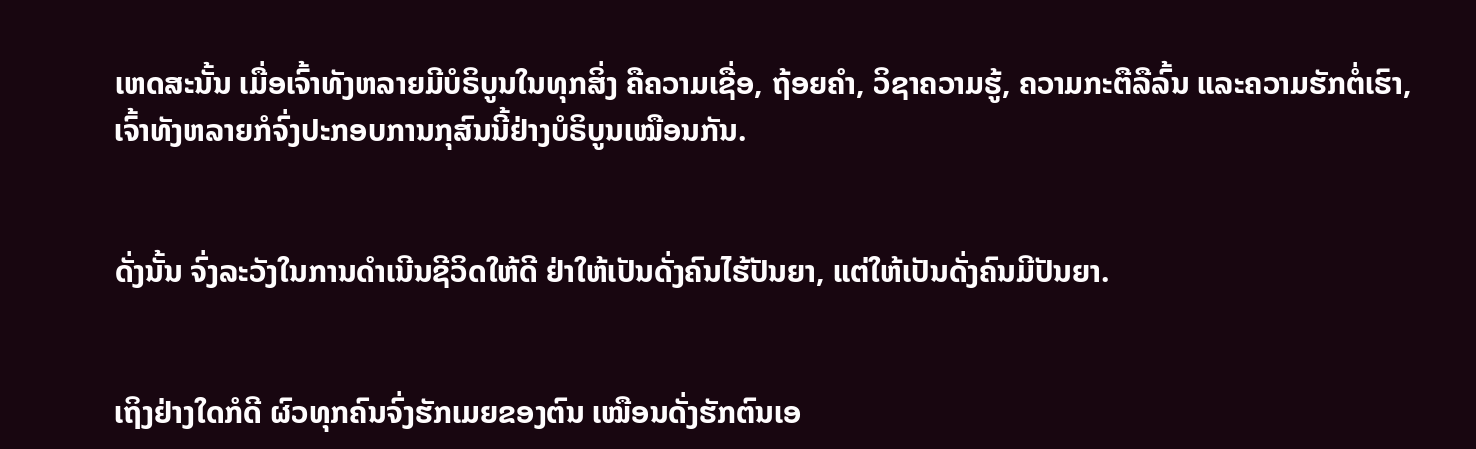ເຫດສະນັ້ນ ເມື່ອເຈົ້າທັງຫລາຍມີບໍຣິບູນໃນທຸກສິ່ງ ຄືຄວາມເຊື່ອ, ຖ້ອຍຄຳ, ວິຊາຄວາມຮູ້, ຄວາມກະຕືລືລົ້ນ ແລະຄວາມຮັກຕໍ່ເຮົາ, ເຈົ້າທັງຫລາຍກໍຈົ່ງປະກອບການກຸສົນນີ້ຢ່າງບໍຣິບູນເໝືອນກັນ.


ດັ່ງນັ້ນ ຈົ່ງລະວັງໃນການດຳເນີນຊີວິດໃຫ້ດີ ຢ່າໃຫ້ເປັນດັ່ງຄົນໄຮ້ປັນຍາ, ແຕ່ໃຫ້ເປັນດັ່ງຄົນມີປັນຍາ.


ເຖິງຢ່າງໃດກໍດີ ຜົວທຸກຄົນຈົ່ງຮັກເມຍຂອງຕົນ ເໝືອນດັ່ງຮັກຕົນເອ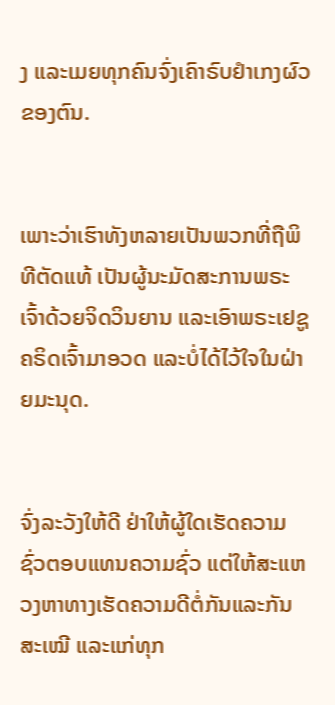ງ ແລະເມຍທຸກຄົນຈົ່ງເຄົາຣົບຢຳເກງຜົວຂອງຕົນ.


ເພາະວ່າເຮົາທັງຫລາຍເປັນພວກທີ່ຖືພິທີຕັດແທ້ ເປັນຜູ້ນະມັດສະການພຣະເຈົ້າດ້ວຍຈິດວິນຍານ ແລະເອົາພຣະເຢຊູຄຣິດເຈົ້າມາອວດ ແລະບໍ່ໄດ້ໄວ້ໃຈໃນຝ່າຍມະນຸດ.


ຈົ່ງລະວັງໃຫ້ດີ ຢ່າໃຫ້ຜູ້ໃດເຮັດຄວາມຊົ່ວຕອບແທນຄວາມຊົ່ວ ແຕ່ໃຫ້ສະແຫວງຫາທາງເຮັດຄວາມດີຕໍ່ກັນແລະກັນສະເໝີ ແລະແກ່ທຸກ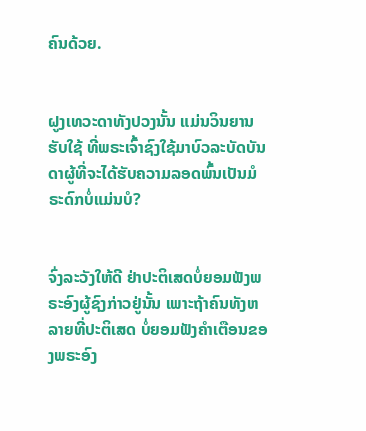ຄົນດ້ວຍ.


ຝູງເທວະດາທັງປວງນັ້ນ ແມ່ນວິນຍານຮັບໃຊ້ ທີ່ພຣະເຈົ້າຊົງໃຊ້ມາບົວລະບັດບັນດາຜູ້ທີ່ຈະໄດ້ຮັບຄວາມລອດພົ້ນເປັນມໍຣະດົກບໍ່ແມ່ນບໍ?


ຈົ່ງລະວັງໃຫ້ດີ ຢ່າປະຕິເສດບໍ່ຍອມຟັງພຣະອົງຜູ້ຊົງກ່າວຢູ່ນັ້ນ ເພາະຖ້າຄົນທັງຫລາຍທີ່ປະຕິເສດ ບໍ່ຍອມຟັງຄຳເຕືອນຂອງພຣະອົງ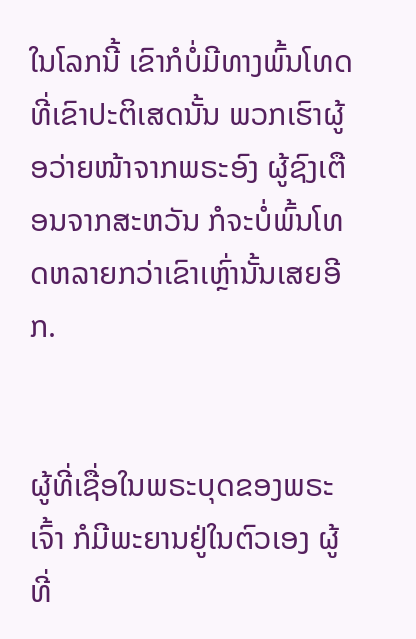ໃນໂລກນີ້ ເຂົາກໍບໍ່ມີທາງພົ້ນໂທດທີ່ເຂົາປະຕິເສດນັ້ນ ພວກເຮົາຜູ້ອວ່າຍໜ້າຈາກພຣະອົງ ຜູ້ຊົງເຕືອນຈາກສະຫວັນ ກໍຈະບໍ່ພົ້ນໂທດຫລາຍກວ່າເຂົາເຫຼົ່ານັ້ນເສຍອີກ.


ຜູ້ທີ່ເຊື່ອໃນພຣະບຸດຂອງພຣະເຈົ້າ ກໍມີພະຍານຢູ່ໃນຕົວເອງ ຜູ້ທີ່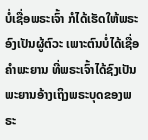ບໍ່ເຊື່ອພຣະເຈົ້າ ກໍໄດ້ເຮັດໃຫ້ພຣະອົງເປັນຜູ້ຕົວະ ເພາະຕົນບໍ່ໄດ້ເຊື່ອຄຳພະຍານ ທີ່ພຣະເຈົ້າໄດ້ຊົງເປັນພະຍານອ້າງເຖິງພຣະບຸດຂອງພຣະ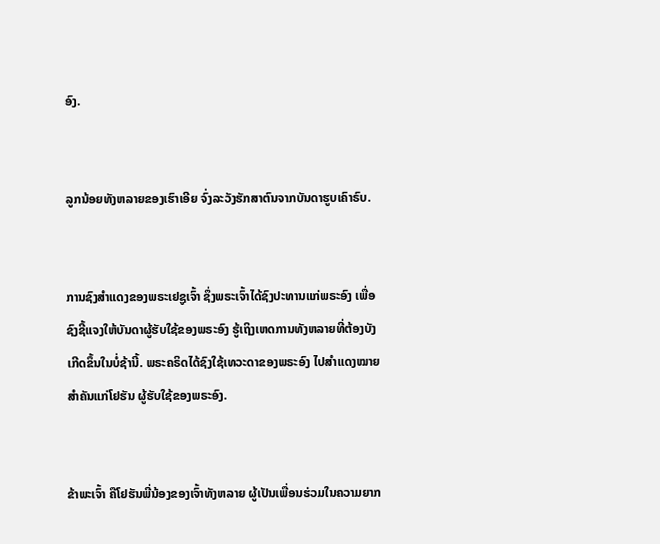ອົງ.


ລູກນ້ອຍທັງຫລາຍຂອງເຮົາເອີຍ ຈົ່ງລະວັງຮັກສາຕົນຈາກບັນດາຮູບເຄົາຣົບ.


ການຊົງສຳແດງຂອງພຣະເຢຊູເຈົ້າ ຊຶ່ງພຣະເຈົ້າໄດ້ຊົງປະທານແກ່ພຣະອົງ ເພື່ອຊົງຊີ້ແຈງໃຫ້ບັນດາຜູ້ຮັບໃຊ້ຂອງພຣະອົງ ຮູ້ເຖິງເຫດການທັງຫລາຍທີ່ຕ້ອງບັງເກີດຂຶ້ນໃນບໍ່ຊ້ານີ້. ພຣະຄຣິດໄດ້ຊົງໃຊ້ເທວະດາຂອງພຣະອົງ ໄປສຳແດງໝາຍສຳຄັນແກ່ໂຢຮັນ ຜູ້ຮັບໃຊ້ຂອງພຣະອົງ.


ຂ້າພະເຈົ້າ ຄືໂຢຮັນພີ່ນ້ອງຂອງເຈົ້າທັງຫລາຍ ຜູ້ເປັນເພື່ອນຮ່ວມໃນຄວາມຍາກ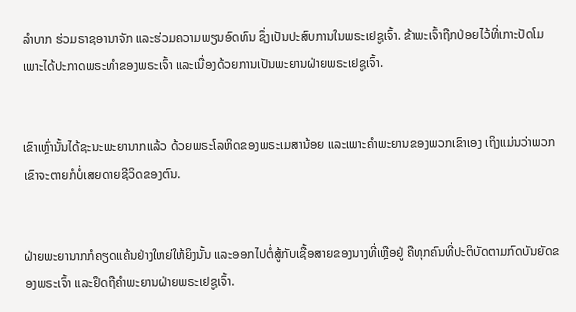ລຳບາກ ຮ່ວມຣາຊອານາຈັກ ແລະຮ່ວມຄວາມພຽນອົດທົນ ຊຶ່ງເປັນປະສົບການໃນພຣະເຢຊູເຈົ້າ. ຂ້າພະເຈົ້າຖືກປ່ອຍໄວ້ທີ່ເກາະປັດໂມ ເພາະໄດ້ປະກາດພຣະທຳຂອງພຣະເຈົ້າ ແລະເນື່ອງດ້ວຍການເປັນພະຍານຝ່າຍພຣະເຢຊູເຈົ້າ.


ເຂົາເຫຼົ່ານັ້ນໄດ້ຊະນະພະຍານາກແລ້ວ ດ້ວຍພຣະໂລຫິດຂອງພຣະເມສານ້ອຍ ແລະເພາະຄຳພະຍານຂອງພວກເຂົາເອງ ເຖິງແມ່ນວ່າພວກເຂົາຈະຕາຍກໍບໍ່ເສຍດາຍຊີວິດຂອງຕົນ.


ຝ່າຍພະຍານາກກໍຄຽດແຄ້ນຢ່າງໃຫຍ່ໃຫ້ຍິງນັ້ນ ແລະອອກໄປຕໍ່ສູ້ກັບເຊື້ອສາຍຂອງນາງທີ່ເຫຼືອຢູ່ ຄືທຸກຄົນທີ່ປະຕິບັດຕາມກົດບັນຍັດຂອງພຣະເຈົ້າ ແລະຢຶດຖືຄຳພະຍານຝ່າຍພຣະເຢຊູເຈົ້າ.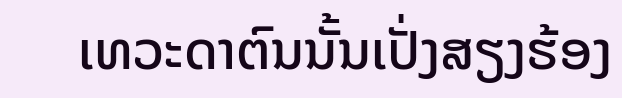ເທວະດາຕົນນັ້ນເປັ່ງສຽງຮ້ອງ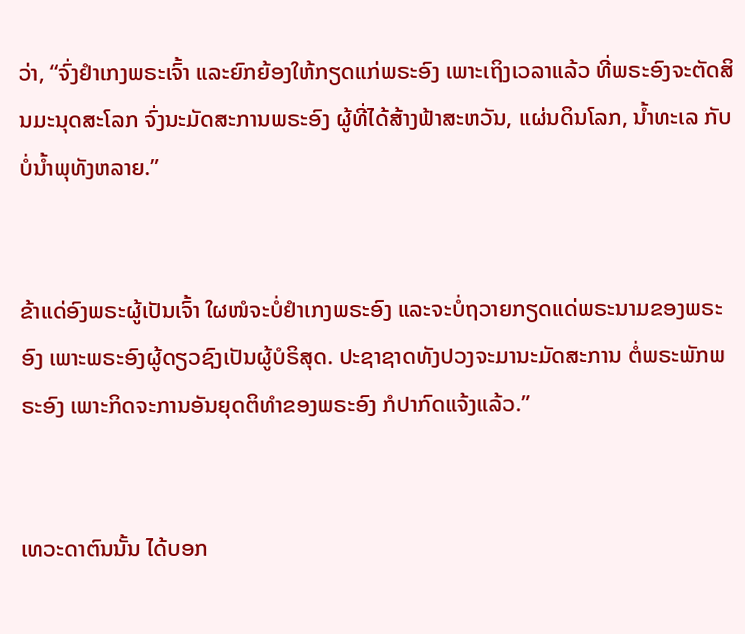ວ່າ, “ຈົ່ງຢຳເກງພຣະເຈົ້າ ແລະຍົກຍ້ອງໃຫ້ກຽດແກ່ພຣະອົງ ເພາະເຖິງເວລາແລ້ວ ທີ່ພຣະອົງຈະຕັດສິນມະນຸດສະໂລກ ຈົ່ງນະມັດສະການພຣະອົງ ຜູ້ທີ່ໄດ້ສ້າງຟ້າສະຫວັນ, ແຜ່ນດິນໂລກ, ນໍ້າທະເລ ກັບບໍ່ນໍ້າພຸທັງຫລາຍ.”


ຂ້າແດ່ອົງພຣະຜູ້ເປັນເຈົ້າ ໃຜໜໍຈະບໍ່ຢຳເກງພຣະອົງ ແລະຈະບໍ່ຖວາຍກຽດແດ່ພຣະນາມຂອງພຣະອົງ ເພາະພຣະອົງຜູ້ດຽວຊົງເປັນຜູ້ບໍຣິສຸດ. ປະຊາຊາດທັງປວງຈະມານະມັດສະການ ຕໍ່ພຣະພັກພຣະອົງ ເພາະກິດຈະການອັນຍຸດຕິທຳຂອງພຣະອົງ ກໍປາກົດແຈ້ງແລ້ວ.”


ເທວະດາຕົນນັ້ນ ໄດ້ບອກ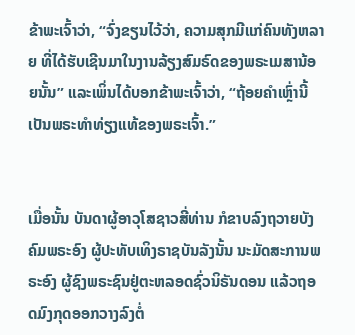ຂ້າພະເຈົ້າວ່າ, “ຈົ່ງຂຽນໄວ້ວ່າ, ຄວາມສຸກມີແກ່ຄົນທັງຫລາຍ ທີ່ໄດ້ຮັບເຊີນມາໃນງານລ້ຽງສົມຣົດຂອງພຣະເມສານ້ອຍນັ້ນ” ແລະເພິ່ນໄດ້ບອກຂ້າພະເຈົ້າວ່າ, “ຖ້ອຍຄຳເຫຼົ່ານີ້ ເປັນພຣະທຳທ່ຽງແທ້ຂອງພຣະເຈົ້າ.”


ເມື່ອນັ້ນ ບັນດາຜູ້ອາວຸໂສຊາວສີ່ທ່ານ ກໍຂາບລົງຖວາຍບັງຄົມພຣະອົງ ຜູ້ປະທັບເທິງຣາຊບັນລັງນັ້ນ ນະມັດສະການພຣະອົງ ຜູ້ຊົງພຣະຊົນຢູ່ຕະຫລອດຊົ່ວນິຣັນດອນ ແລ້ວຖອດມົງກຸດອອກວາງລົງຕໍ່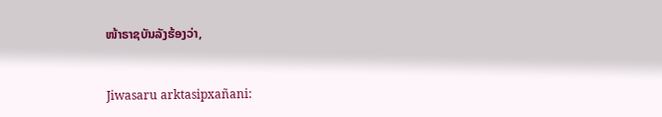ໜ້າຣາຊບັນລັງຮ້ອງວ່າ,


Jiwasaru arktasipxañani: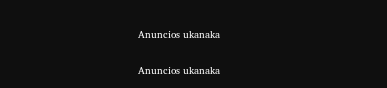Anuncios ukanaka


Anuncios ukanaka